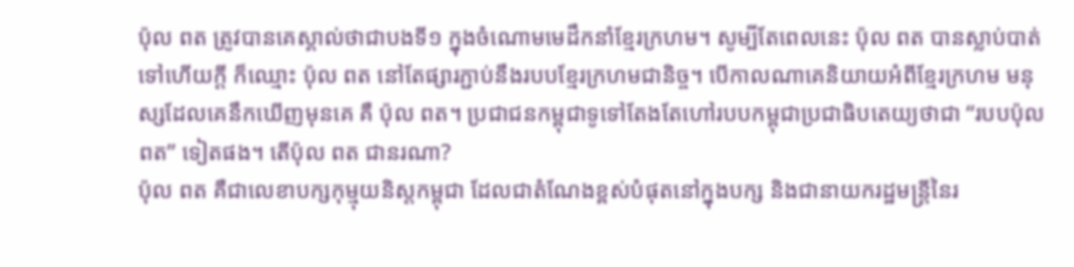ប៉ុល ពត ត្រូវបានគេស្គាល់ថាជាបងទី១ ក្នុងចំណោមមេដឹកនាំខ្មែរក្រហម។ សូម្បីតែពេលនេះ ប៉ុល ពត បានស្លាប់បាត់ទៅហើយក្តី ក៏ឈ្មោះ ប៉ុល ពត នៅតែផ្សារភ្ជាប់នឹងរបបខ្មែរក្រហមជានិច្ច។ បើកាលណាគេនិយាយអំពីខ្មែរក្រហម មនុស្សដែលគេនឹកឃើញមុនគេ គឺ ប៉ុល ពត។ ប្រជាជនកម្ពុជាទូទៅតែងតែហៅរបបកម្ពុជាប្រជាធិបតេយ្យថាជា “របបប៉ុលពត” ទៀតផង។ តើប៉ុល ពត ជានរណា?
ប៉ុល ពត គឺជាលេខាបក្សកុម្មុយនិស្តកម្ពុជា ដែលជាតំណែងខ្ពស់បំផុតនៅក្នុងបក្ស និងជានាយករដ្ឋមន្រ្តីនៃរ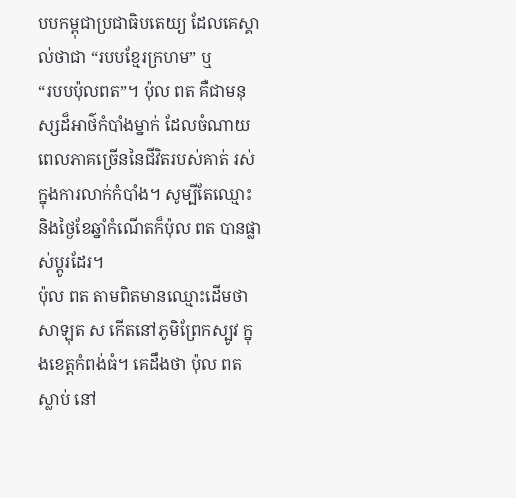បបកម្ពុជាប្រជាធិបតេយ្យ ដែលគេស្គាល់ថាជា “របបខ្មែរក្រហម” ឬ
“របបប៉ុលពត”។ ប៉ុល ពត គឺជាមនុស្សដ៏អាថ៌កំបាំងម្នាក់ ដែលចំណាយពេលភាគច្រើននៃជីវិតរបស់គាត់ រស់ក្នុងការលាក់កំបាំង។ សូម្បីតែឈ្មោះ និងថ្ងៃខែឆ្នាំកំណើតក៏ប៉ុល ពត បានផ្លាស់ប្តូរដែរ។
ប៉ុល ពត តាមពិតមានឈ្មោះដើមថា សាឡុត ស កើតនៅភូមិព្រែកស្បូវ ក្នុងខេត្តកំពង់ធំ។ គេដឹងថា ប៉ុល ពត ស្លាប់ នៅ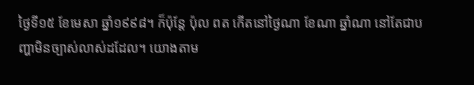ថ្ងៃទី១៥ ខែមេសា ឆ្នាំ១៩៩៨។ ក៏ប៉ុន្តែ ប៉ុល ពត កើតនៅថ្ងៃណា ខែណា ឆ្នាំណា នៅតែជាបញ្ហាមិនច្បាស់លាស់ដដែល។ យោងតាម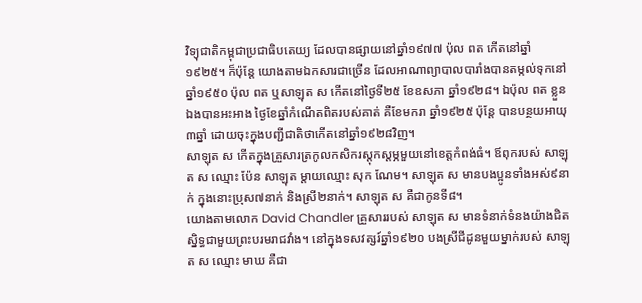វិទ្យុជាតិកម្ពុជាប្រជាធិបតេយ្យ ដែលបានផ្សាយនៅឆ្នាំ១៩៧៧ ប៉ុល ពត កើតនៅឆ្នាំ១៩២៥។ ក៏ប៉ុន្តែ យោងតាមឯកសារជាច្រើន ដែលអាណាព្យាបាលបារាំងបានតម្កល់ទុកនៅឆ្នាំ១៩៥០ ប៉ុល ពត ឬសាឡុត ស កើតនៅថ្ងៃទី២៥ ខែឧសភា ឆ្នាំ១៩២៨។ ឯប៉ុល ពត ខ្លួនឯងបានអះអាង ថ្ងៃខែឆ្នាំកំណើតពិតរបស់គាត់ គឺខែមករា ឆ្នាំ១៩២៥ ប៉ុន្តែ បានបន្ថយអាយុ៣ឆ្នាំ ដោយចុះក្នុងបញ្ជីជាតិថាកើតនៅឆ្នាំ១៩២៨វិញ។
សាឡុត ស កើតក្នុងគ្រួសារត្រកូលកសិករស្តុកស្តម្ភមួយនៅខេត្តកំពង់ធំ។ ឪពុករបស់ សាឡុត ស ឈ្មោះ ប៉ែន សាឡុត ម្តាយឈ្មោះ សុក ណែម។ សាឡុត ស មានបងប្អូនទាំងអស់៩នាក់ ក្នុងនោះប្រុស៧នាក់ និងស្រី២នាក់។ សាឡុត ស គឺជាកូនទី៨។
យោងតាមលោក David Chandler គ្រួសាររបស់ សាឡុត ស មានទំនាក់ទំនងយ៉ាងជិតស្និទ្ធជាមួយព្រះបរមរាជវាំង។ នៅក្នុងទសវត្សរ៍ឆ្នាំ១៩២០ បងស្រីជីដូនមួយម្នាក់របស់ សាឡុត ស ឈ្មោះ មាឃ គឺជា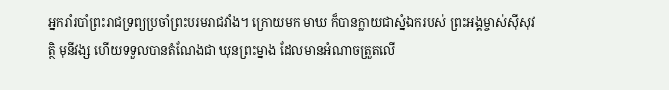អ្នករាំរបាំព្រះរាជទ្រព្យប្រចាំព្រះបរមរាជវាំង។ ក្រោយមក មាឃ ក៏បានក្លាយជាស្នំឯករបស់ ព្រះអង្គម្ចាស់ស៊ីសុវត្ថិ មុនីវង្ស ហើយទទួលបានតំណែងជា ឃុនព្រះម្នាង ដែលមានអំណាចត្រួតលើ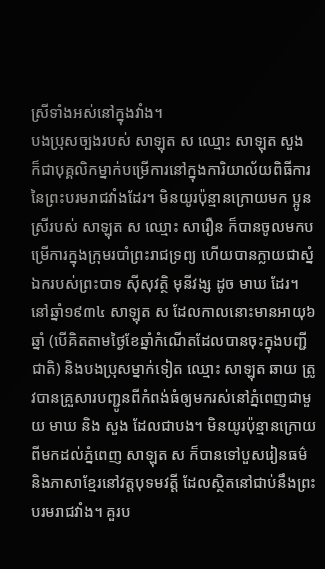ស្រីទាំងអស់នៅក្នុងវាំង។
បងប្រុសច្បងរបស់ សាឡុត ស ឈ្មោះ សាឡុត សួង ក៏ជាបុគ្គលិកម្នាក់បម្រើការនៅក្នុងការិយាល័យពិធីការនៃព្រះបរមរាជវាំងដែរ។ មិនយូរប៉ុន្មានក្រោយមក ប្អូនស្រីរបស់ សាឡុត ស ឈ្មោះ សារឿន ក៏បានចូលមកបម្រើការក្នុងក្រុមរបាំព្រះរាជទ្រព្យ ហើយបានក្លាយជាស្នំឯករបស់ព្រះបាទ ស៊ីសុវត្ថិ មុនីវង្ស ដូច មាឃ ដែរ។
នៅឆ្នាំ១៩៣៤ សាឡុត ស ដែលកាលនោះមានអាយុ៦ឆ្នាំ (បើគិតតាមថ្ងៃខែឆ្នាំកំណើតដែលបានចុះក្នុងបញ្ជីជាតិ) និងបងប្រុសម្នាក់ទៀត ឈ្មោះ សាឡុត ឆាយ ត្រូវបានគ្រួសារបញ្ជូនពីកំពង់ធំឲ្យមករស់នៅភ្នំពេញជាមួយ មាឃ និង សួង ដែលជាបង។ មិនយូរប៉ុន្មានក្រោយពីមកដល់ភ្នំពេញ សាឡុត ស ក៏បានទៅបួសរៀនធម៌ និងភាសាខ្មែរនៅវត្តបុទមវត្តី ដែលស្ថិតនៅជាប់នឹងព្រះបរមរាជវាំង។ គួរប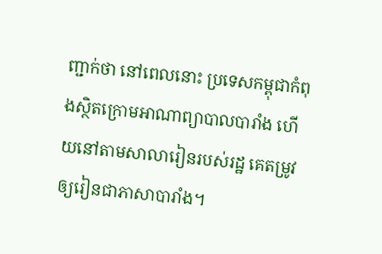ញ្ជាក់ថា នៅពេលនោះ ប្រទេសកម្ពុជាកំពុងស្ថិតក្រោមអាណាព្យាបាលបារាំង ហើយនៅតាមសាលារៀនរបស់រដ្ឋ គេតម្រូវឲ្យរៀនជាភាសាបារាំង។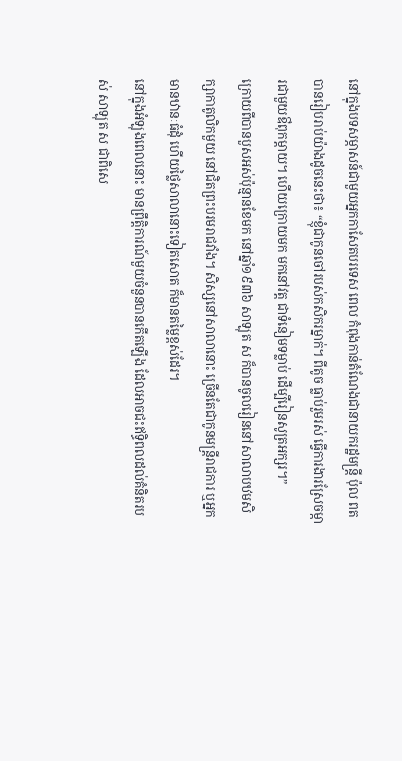នៅក្នុងបទសម្ភាសន៍ជាមួយអ្នកកាសែតបរទេស ពេល កំពុងកាន់តំណែងជានាយករដ្ឋមន្រ្តី ប៉ុល ពតបានរៀបរាប់យ៉ាងដូចនេះថា៖ “ខ្ញុំជាកូនចៅរបស់កសិករម្នាក់។ ពីតូច ធ្លាប់រួមរស់ ធ្វើការងារស្រែចម្ការជាមួយឳពុកម្តាយ។ ហើយក្រោយមក មកនៅវត្ត ជាទំនៀមទម្លាប់ ដើម្បីរៀនសូត្រអក្សរ។”
ក្រោយពីបានបួសអស់ប៉ុន្មានខែមក នៅឆ្នាំ១៩៣៦ សាឡុត ស ក៏បានចូលរៀននៅសាលាបឋមសិក្សាកាតូលិកមួយ នៅជិតព្រះបរមរាជវាំង។ សិស្សនៅសាលានោះ ច្រើនតែជាកូនមន្រ្តីរាជការ ឬអ្នកមានឋានៈធំដុំ ហើយថ្លៃសាលានោះទៀតសោត ក៏មានតម្លៃខ្ពស់ដែរ។
នៅក្នុងអំឡុងពេលនោះ មានព្រឹត្តិការណ៍មួយចំនួនបានកើតឡើង ដែលអាចជះឥទ្ធិពលដល់គំនិតរបស់ សាឡុត ស ជាពិសេ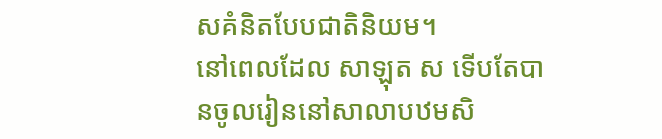សគំនិតបែបជាតិនិយម។
នៅពេលដែល សាឡុត ស ទើបតែបានចូលរៀននៅសាលាបឋមសិ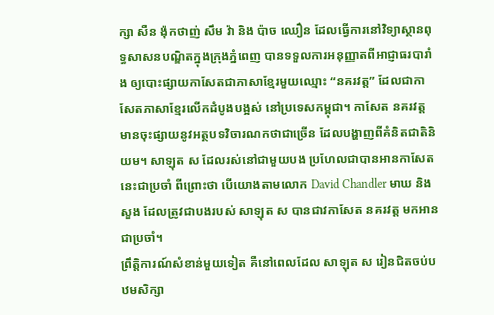ក្សា សឺន ង៉ុកថាញ់ សឹម វ៉ា និង ប៉ាច ឈឿន ដែលធ្វើការនៅវិទ្យាស្ថានពុទ្ធសាសនបណ្ឌិតក្នុងក្រុងភ្នំពេញ បានទទួលការអនុញ្ញាតពីអាជ្ញាធរបារាំង ឲ្យបោះផ្សាយកាសែតជាភាសាខ្មែរមួយឈ្មោះ “នគរវត្ត” ដែលជាកាសែតភាសាខ្មែរលើកដំបូងបង្អស់ នៅប្រទេសកម្ពុជា។ កាសែត នគរវត្ត មានចុះផ្សាយនូវអត្ថបទវិចារណកថាជាច្រើន ដែលបង្ហាញពីគំនិតជាតិនិយម។ សាឡុត ស ដែលរស់នៅជាមួយបង ប្រហែលជាបានអានកាសែតនេះជាប្រចាំ ពីព្រោះថា បើយោងតាមលោក David Chandler មាឃ និង សួង ដែលត្រូវជាបងរបស់ សាឡុត ស បានជាវកាសែត នគរវត្ត មកអានជាប្រចាំ។
ព្រឹត្តិការណ៍សំខាន់មួយទៀត គឺនៅពេលដែល សាឡុត ស រៀនជិតចប់បឋមសិក្សា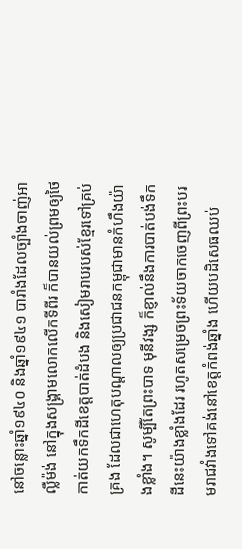នៅចន្លោះឆ្នាំ១៩៤០ និងឆ្នាំ១៩៤១ បារាំងដែលច្បាំងចាញ់អាល្លឺម៉ង់ នៅក្នុងសង្រ្គាមលោកលើកទីពីរ ក៏បានយល់ព្រមឲ្យថៃកាត់យកទឹកដីខេត្តបាត់ដំបង និងសៀមរាបរបស់ខ្មែរទៅគ្រប់គ្រង ដែលជាហេតុបណ្តាលឲ្យប្រជាជនកម្ពុជាមានកំហឹងយ៉ាងខ្លាំង។ សូម្បីតែព្រះបាទ មុនីវង្ស ក៏ខ្ញាល់នឹងការបាត់បង់ទឹកដីនេះយ៉ាងខ្លាំងដែរ រហូតសម្រេចព្រះទ័យចាកចេញពីព្រះបរមរាជវាំងទៅគង់នៅខេត្តកំពង់ឆ្នាំង ហើយបដិសេធឈប់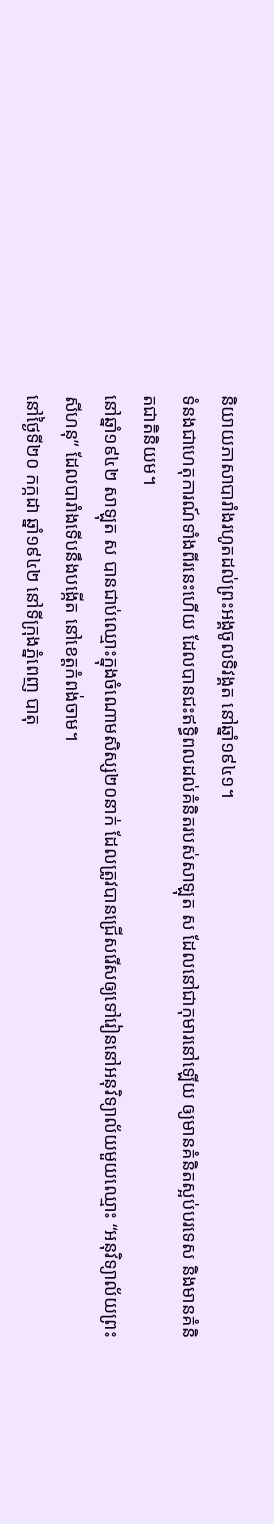និយាយភាសាបារាំងរហូតដល់ព្រះអង្គចូលទិវង្គត នៅឆ្នាំ១៩៤១។
ទំនងជាហេតុការណ៍ទាំងពីរនេះហើយ ដែលបានជះឥទ្ធិពលដល់គំនិតរបស់សាឡុត ស ដែលនៅជាកុមារនៅឡើយ ឲ្យមានគំនិតស្អប់បរទេស និងមានគំនិតជាតិនិយម។
នៅឆ្នាំ១៩៤២ សាឡុត ស បានជាប់ឈ្មោះក្នុងចំណោមសិស្ស២០នាក់ ដែលត្រូវបានជ្រើសរើសឲ្យទៅរៀននៅអនុវិទ្យាល័យមួយឈ្មោះ “អនុវិទ្យាល័យព្រះសីហនុ” ដែលបារាំងទើបនឹងបង្កើត នៅខេត្តកំពង់ចាម។
នៅថ្ងៃទី២០ កក្កដា ឆ្នាំ១៩៤២ នៅទីក្រុងភ្នំពេញ បាតុ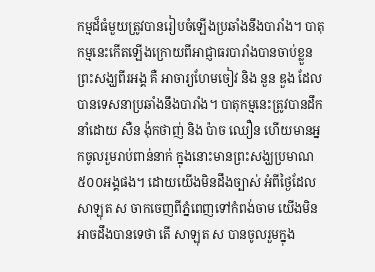កម្មដ៏ធំមួយត្រូវបានរៀបចំឡើងប្រឆាំងនឹងបារាំង។ បាតុកម្មនេះកើតឡើងក្រោយពីអាជ្ញាធរបារាំងបានចាប់ខ្លួនព្រះសង្ឃពីរអង្គ គឺ អាចារ្យហែមចៀវ និង នួន ឌួង ដែលបានទេសនាប្រឆាំងនឹងបារាំង។ បាតុកម្មនេះត្រូវបានដឹកនាំដោយ សឺន ង៉ុកថាញ់ និង ប៉ាច ឈឿន ហើយមានអ្នកចូលរួមរាប់ពាន់នាក់ ក្នុងនោះមានព្រះសង្ឃប្រមាណ៥០០អង្គផង។ ដោយយើងមិនដឹងច្បាស់ អំពីថ្ងៃដែល សាឡុត ស ចាកចេញពីភ្នំពេញទៅកំពង់ចាម យើងមិនអាចដឹងបានទេថា តើ សាឡុត ស បានចូលរួមក្នុង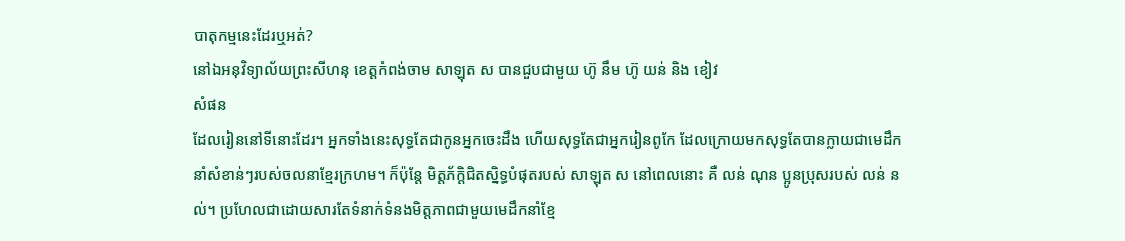បាតុកម្មនេះដែរឬអត់?
នៅឯអនុវិទ្យាល័យព្រះសីហនុ ខេត្តកំពង់ចាម សាឡុត ស បានជួបជាមួយ ហ៊ូ នឹម ហ៊ូ យន់ និង ខៀវ
សំផន
ដែលរៀននៅទីនោះដែរ។ អ្នកទាំងនេះសុទ្ធតែជាកូនអ្នកចេះដឹង ហើយសុទ្ធតែជាអ្នករៀនពូកែ ដែលក្រោយមកសុទ្ធតែបានក្លាយជាមេដឹកនាំសំខាន់ៗរបស់ចលនាខ្មែរក្រហម។ ក៏ប៉ុន្តែ មិត្តភ័ក្តិជិតស្និទ្ធបំផុតរបស់ សាឡុត ស នៅពេលនោះ គឺ លន់ ណុន ប្អូនប្រុសរបស់ លន់ នល់។ ប្រហែលជាដោយសារតែទំនាក់ទំនងមិត្តភាពជាមួយមេដឹកនាំខ្មែ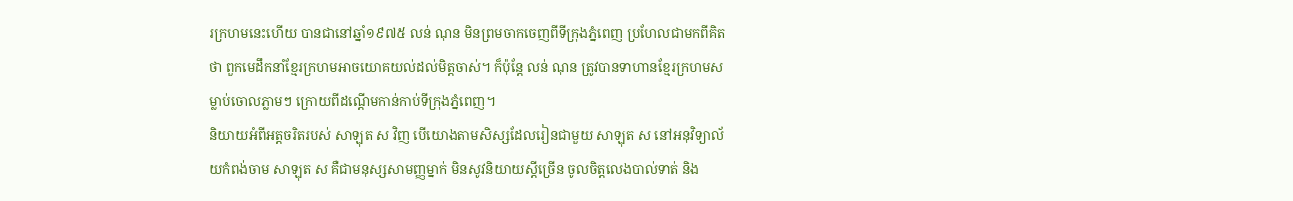រក្រហមនេះហើយ បានជានៅឆ្នាំ១៩៧៥ លន់ ណុន មិនព្រមចាកចេញពីទីក្រុងភ្នំពេញ ប្រហែលជាមកពីគិតថា ពួកមេដឹកនាំខ្មែរក្រហមអាចយោគយល់ដល់មិត្តចាស់។ ក៏ប៉ុន្តែ លន់ ណុន ត្រូវបានទាហានខ្មែរក្រហមសម្លាប់ចោលភ្លាមៗ ក្រោយពីដណ្តើមកាន់កាប់ទីក្រុងភ្នំពេញ។
និយាយអំពីអត្តចរិតរបស់ សាឡុត ស វិញ បើយោងតាមសិស្សដែលរៀនជាមួយ សាឡុត ស នៅអនុវិទ្យាល័យកំពង់ចាម សាឡុត ស គឺជាមនុស្សសាមញ្ញម្នាក់ មិនសូវនិយាយស្តីច្រើន ចូលចិត្តលេងបាល់ទាត់ និង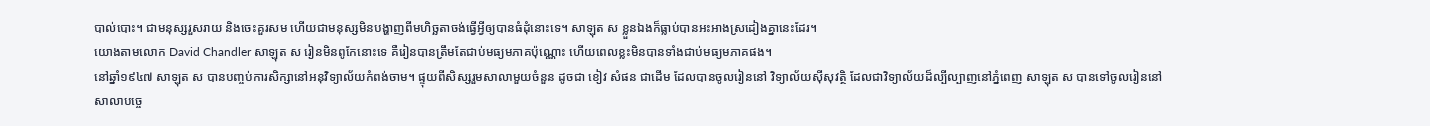បាល់បោះ។ ជាមនុស្សរួសរាយ និងចេះគួរសម ហើយជាមនុស្សមិនបង្ហាញពីមហិច្ឆតាចង់ធ្វើអ្វីឲ្យបានធំដុំនោះទេ។ សាឡុត ស ខ្លួនឯងក៏ធ្លាប់បានអះអាងស្រដៀងគ្នានេះដែរ។
យោងតាមលោក David Chandler សាឡុត ស រៀនមិនពូកែនោះទេ គឺរៀនបានត្រឹមតែជាប់មធ្យមភាគប៉ុណ្ណោះ ហើយពេលខ្លះមិនបានទាំងជាប់មធ្យមភាគផង។
នៅឆ្នាំ១៩៤៧ សាឡុត ស បានបញ្ចប់ការសិក្សានៅអនុវិទ្យាល័យកំពង់ចាម។ ផ្ទុយពីសិស្សរួមសាលាមួយចំនួន ដូចជា ខៀវ សំផន ជាដើម ដែលបានចូលរៀននៅ វិទ្យាល័យស៊ីសុវត្ថិ ដែលជាវិទ្យាល័យដ៏ល្បីល្បាញនៅភ្នំពេញ សាឡុត ស បានទៅចូលរៀននៅសាលាបច្ចេ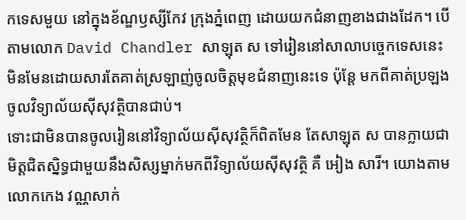កទេសមួយ នៅក្នុងខ័ណ្ឌឫស្សីកែវ ក្រុងភ្នំពេញ ដោយយកជំនាញខាងជាងដែក។ បើតាមលោក David Chandler សាឡុត ស ទៅរៀននៅសាលាបច្ចេកទេសនេះ មិនមែនដោយសារតែគាត់ស្រឡាញ់ចូលចិត្តមុខជំនាញនេះទេ ប៉ុន្តែ មកពីគាត់ប្រឡងចូលវិទ្យាល័យស៊ីសុវត្ថិបានជាប់។
ទោះជាមិនបានចូលរៀននៅវិទ្យាល័យស៊ីសុវត្ថិក៏ពិតមែន តែសាឡុត ស បានក្លាយជាមិត្តជិតស្និទ្ធជាមួយនឹងសិស្សម្នាក់មកពីវិទ្យាល័យស៊ីសុវត្ថិ គឺ អៀង សារី។ យោងតាមលោកកេង វណ្ណសាក់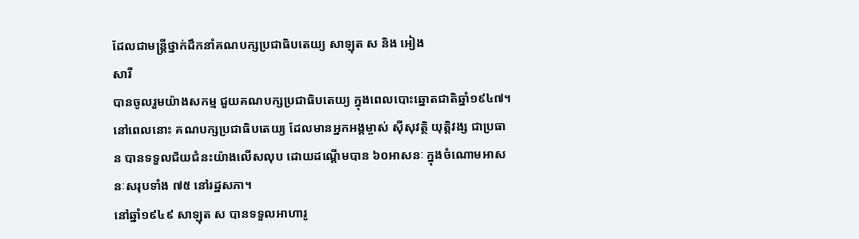ដែលជាមន្រ្តីថ្នាក់ដឹកនាំគណបក្សប្រជាធិបតេយ្យ សាឡុត ស និង អៀង
សារី
បានចូលរួមយ៉ាងសកម្ម ជួយគណបក្សប្រជាធិបតេយ្យ ក្នុងពេលបោះឆ្នោតជាតិឆ្នាំ១៩៤៧។ នៅពេលនោះ គណបក្សប្រជាធិបតេយ្យ ដែលមានអ្នកអង្គម្ចាស់ ស៊ីសុវត្ថិ យុត្តិវង្ស ជាប្រធាន បានទទួលជ័យជំនះយ៉ាងលើសលុប ដោយដណ្តើមបាន ៦០អាសនៈ ក្នុងចំណោមអាសនៈសរុបទាំង ៧៥ នៅរដ្ឋសភា។
នៅឆ្នាំ១៩៤៩ សាឡុត ស បានទទួលអាហារូ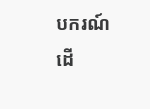បករណ៍ ដើ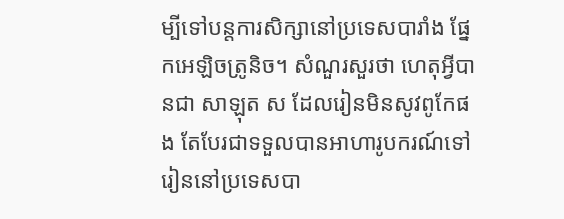ម្បីទៅបន្តការសិក្សានៅប្រទេសបារាំង ផ្នែកអេឡិចត្រូនិច។ សំណួរសួរថា ហេតុអ្វីបានជា សាឡុត ស ដែលរៀនមិនសូវពូកែផង តែបែរជាទទួលបានអាហារូបករណ៍ទៅរៀននៅប្រទេសបា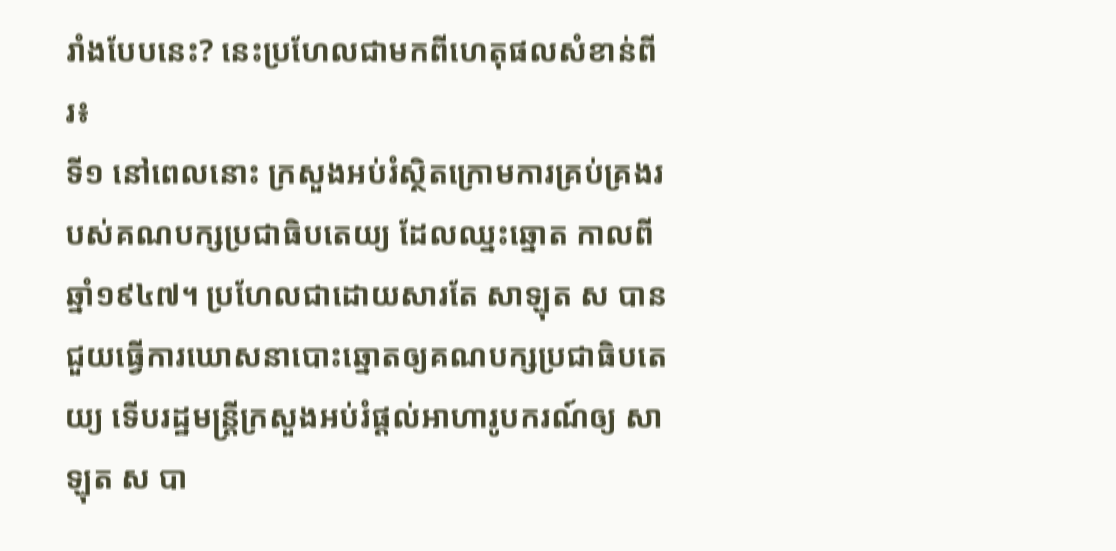រាំងបែបនេះ? នេះប្រហែលជាមកពីហេតុផលសំខាន់ពីរ៖
ទី១ នៅពេលនោះ ក្រសួងអប់រំស្ថិតក្រោមការគ្រប់គ្រងរបស់គណបក្សប្រជាធិបតេយ្យ ដែលឈ្នះឆ្នោត កាលពីឆ្នាំ១៩៤៧។ ប្រហែលជាដោយសារតែ សាឡុត ស បានជួយធ្វើការឃោសនាបោះឆ្នោតឲ្យគណបក្សប្រជាធិបតេយ្យ ទើបរដ្ឋមន្រ្តីក្រសួងអប់រំផ្តល់អាហារូបករណ៍ឲ្យ សាឡុត ស បា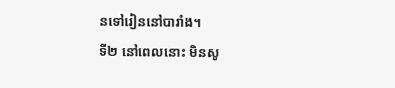នទៅរៀននៅបារាំង។
ទី២ នៅពេលនោះ មិនសូ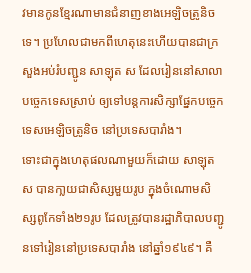វមានកូនខ្មែរណាមានជំនាញខាងអេឡិចត្រូនិចទេ។ ប្រហែលជាមកពីហេតុនេះហើយបានជាក្រសួងអប់រំបញ្ជូន សាឡុត ស ដែលរៀននៅសាលាបច្ចេកទេសស្រាប់ ឲ្យទៅបន្តការសិក្សាផ្នែកបច្ចេកទេសអេឡិចត្រូនិច នៅប្រទេសបារាំង។
ទោះជាក្នុងហេតុផលណាមួយក៏ដោយ សាឡុត ស បានកា្លយជាសិស្សមួយរូប ក្នុងចំណោមសិស្សពូកែទាំង២១រូប ដែលត្រូវបានរដ្ឋាភិបាលបញ្ជូនទៅរៀននៅប្រទេសបារាំង នៅឆ្នាំ១៩៤៩។ គឺ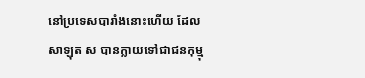នៅប្រទេសបារាំងនោះហើយ ដែល សាឡុត ស បានក្លាយទៅជាជនកុម្មុ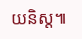យនិស្ត៕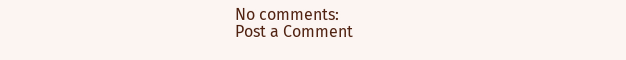No comments:
Post a Comment